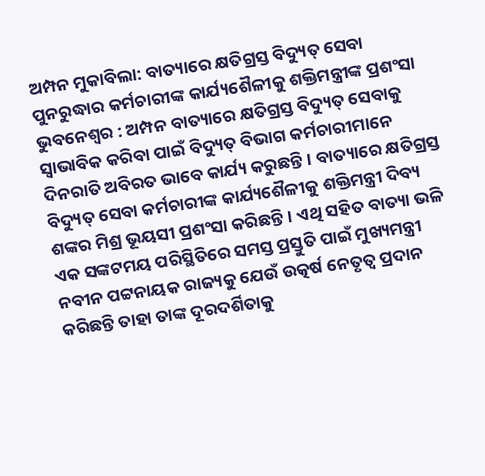ଅମ୍ପନ ମୁକାବିଲା: ବାତ୍ୟାରେ କ୍ଷତିଗ୍ରସ୍ତ ବିଦ୍ୟୁତ୍ ସେବା ପୁନରୁଦ୍ଧାର କର୍ମଚାରୀଙ୍କ କାର୍ଯ୍ୟଶୈଳୀକୁ ଶକ୍ତିମନ୍ତ୍ରୀଙ୍କ ପ୍ରଶଂସା
ଭୁବନେଶ୍ୱର : ଅମ୍ପନ ବାତ୍ୟାରେ କ୍ଷତିଗ୍ରସ୍ତ ବିଦ୍ୟୁତ୍ ସେବାକୁ ସ୍ୱାଭାବିକ କରିବା ପାଇଁ ବିଦ୍ୟୁତ୍ ବିଭାଗ କର୍ମଚାରୀମାନେ ଦିନରାତି ଅବିରତ ଭାବେ କାର୍ଯ୍ୟ କରୁଛନ୍ତି। ବାତ୍ୟାରେ କ୍ଷତିଗ୍ରସ୍ତ ବିଦ୍ୟୁତ୍ ସେବା କର୍ମଚାରୀଙ୍କ କାର୍ଯ୍ୟଶୈଳୀକୁ ଶକ୍ତିମନ୍ତ୍ରୀ ଦିବ୍ୟ ଶଙ୍କର ମିଶ୍ର ଭୂୟସୀ ପ୍ରଶଂସା କରିଛନ୍ତି। ଏଥି ସହିତ ବାତ୍ୟା ଭଳି ଏକ ସଙ୍କଟମୟ ପରିସ୍ଥିତିରେ ସମସ୍ତ ପ୍ରସ୍ତୁତି ପାଇଁ ମୁଖ୍ୟମନ୍ତ୍ରୀ ନବୀନ ପଟ୍ଟନାୟକ ରାଜ୍ୟକୁ ଯେଉଁ ଉତ୍କର୍ଷ ନେତୃତ୍ୱ ପ୍ରଦାନ କରିଛନ୍ତି ତାହା ତାଙ୍କ ଦୂରଦର୍ଶିତାକୁ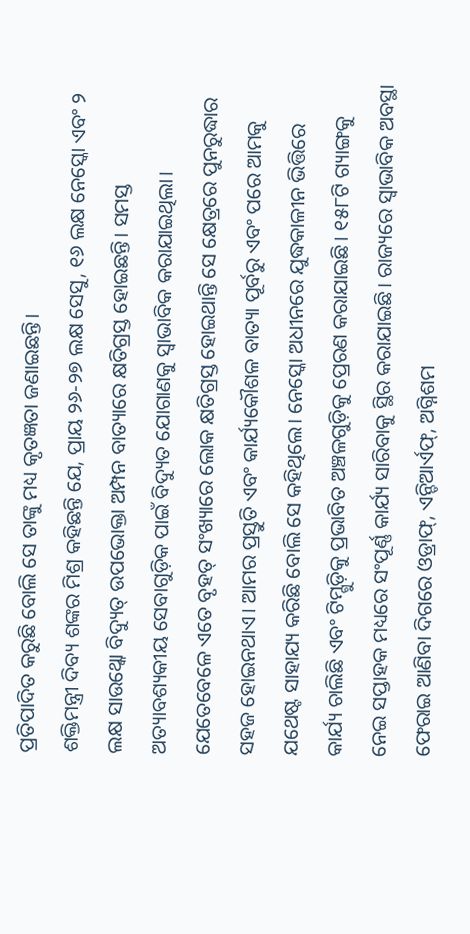ପ୍ରତିପାଦିତ କରୁଛି ବୋଲି ସେ ତାଙ୍କୁ ମଧ୍ୟ କୃତଜ୍ଞତା ଜଣାଇଛନ୍ତି।
ଶକ୍ତିମନ୍ତ୍ରୀ ଦିବ୍ୟ ଶଙ୍କର ମିଶ୍ର କହିଛନ୍ତି ଯେ, ପ୍ରାୟ ୨୬-୨୭ ଲକ୍ଷ ସେସୁ, ୧୬ ଲକ୍ଷ ନେସ୍କୋ ଏବଂ ୨ ଲକ୍ଷ ସାଉଥ୍କୋ ବିଦ୍ୟୁତ୍ ଉପଭୋକ୍ତା ଅମ୍ପନ ବାତ୍ୟାରେ କ୍ଷତିଗ୍ରସ୍ତ ହୋଇଛନ୍ତି। ସମସ୍ତ ଅତ୍ୟାବଶ୍ୟକୀୟ ସେବାଗୁଡ଼ିକ ପାଇଁ ବିଦ୍ୟୁତ ଯୋଗାଣକୁ ସ୍ୱାଭାବିକ କରାଯାଇଥିଲା। ଯେତେବେଳେ ଏତେ ବୃହତ୍ ସଂଖ୍ୟାରେ ଲୋକ କ୍ଷତିଗ୍ରସ୍ତ ହୋଇଥାନ୍ତି ସେ କ୍ଷେତ୍ରରେ ପୁନରୁଦ୍ଧାର ସହଜ ହୋଇନଥାଏ। ଆମର ପ୍ରସ୍ତୁତି ଏବଂ କାର୍ଯ୍ୟକୌଶଳ ବାତ୍ୟା ପୂର୍ବରୁ ଏବଂ ପରେ ଆମକୁ ଯଥେଷ୍ଟ ସାହାଯ୍ୟ କରିଛି ବୋଲି ସେ କହିଥିଲେ। ନେସ୍କୋ ଅଧୀନରେ ଯୁଦ୍ଧକାଳୀନ ଭିତ୍ତିରେ କାର୍ଯ୍ୟ ଚାଲିଛି ଏବଂ ଟିମ୍ଗୁଡ଼ିକୁ ପ୍ରଭାବିତ ଅଞ୍ଚଳଗୁଡ଼ିକୁ ପ୍ରେରଣ କରାଯାଇଛି। ୧୫୮ଟି ଗ୍ୟାଙ୍ଗକୁ ନେଇ ସପ୍ତାହକ ମଧ୍ୟରେ ସଂପୂର୍ଣ୍ଣ କାର୍ଯ୍ୟ ସାରିବାକୁ ସ୍ଥିର କରାଯାଇଛି। ରାଜ୍ୟରେ ସ୍ୱାଭାବିକ ଅବସ୍ଥା ଫେରାଇ ଆଣିବା ଦିଗରେ ଓଡ୍ରାଫ୍, ଏନ୍ଡିଆର୍ଏଫ୍, ଅଗ୍ନିଶମ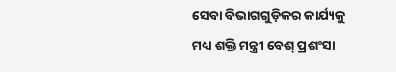ସେବା ବିଭାଗଗୁଡ଼ିକର କାର୍ଯ୍ୟକୁ ମଧ୍ୟ ଶକ୍ତି ମନ୍ତ୍ରୀ ବେଶ୍ ପ୍ରଶଂସା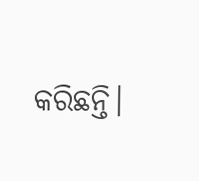କରିଛନ୍ତି।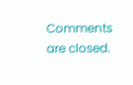Comments are closed.